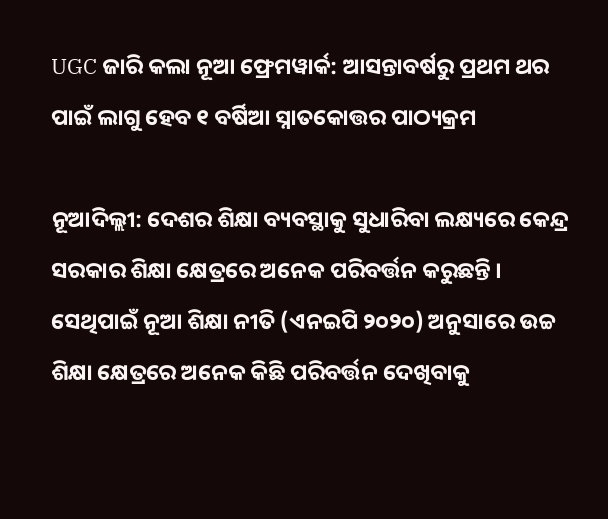UGC ଜାରି କଲା ନୂଆ ଫ୍ରେମୱାର୍କ: ଆସନ୍ତାବର୍ଷରୁ ପ୍ରଥମ ଥର ପାଇଁ ଲାଗୁ ହେବ ୧ ବର୍ଷିଆ ସ୍ନାତକୋତ୍ତର ପାଠ୍ୟକ୍ରମ

ନୂଆଦିଲ୍ଲୀ: ଦେଶର ଶିକ୍ଷା ବ୍ୟବସ୍ଥାକୁ ସୁଧାରିବା ଲକ୍ଷ୍ୟରେ କେନ୍ଦ୍ର ସରକାର ଶିକ୍ଷା କ୍ଷେତ୍ରରେ ଅନେକ ପରିବର୍ତ୍ତନ କରୁଛନ୍ତି । ସେଥିପାଇଁ ନୂଆ ଶିକ୍ଷା ନୀତି (ଏନଇପି ୨୦୨୦) ଅନୁସାରେ ଉଚ୍ଚ ଶିକ୍ଷା କ୍ଷେତ୍ରରେ ଅନେକ କିଛି ପରିବର୍ତ୍ତନ ଦେଖିବାକୁ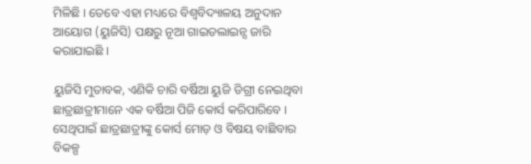ମିଳିଛି । ତେବେ ଏହା ମଧ୍ୟରେ ବିଶ୍ୱବିଦ୍ୟାଳୟ ଅନୁଦାନ ଆୟୋଗ (ୟୁଜିସି) ପକ୍ଷରୁ ନୂଆ ଗାଇଡଲାଇନ୍ସ ଜାରି କରାଯାଇଛି ।

ୟୁଜିସି ମୁତାବକ, ଏଣିକି ଚାରି ବର୍ଷିଆ ୟୁଜି ଡିଗ୍ରୀ ନେଇଥିବା ଛାତ୍ରଛାତ୍ରୀମାନେ ଏକ ବର୍ଷିଆ ପିଜି କୋର୍ସ କରିପାରିବେ । ସେଥିପାଇଁ ଛାତ୍ରଛାତ୍ରୀଙ୍କୁ କୋର୍ସ ମୋଡ଼ ଓ ବିଷୟ ବାଛିବାର ବିକଳ୍ପ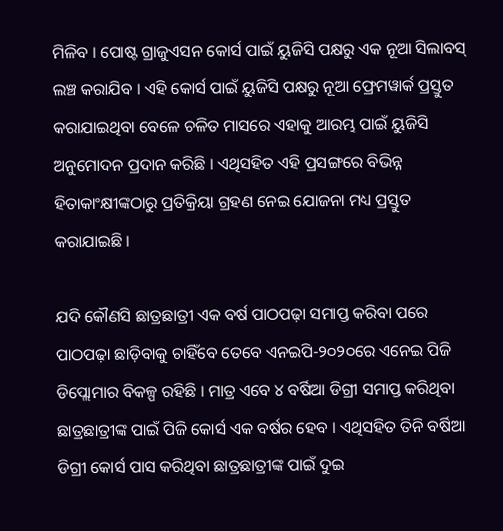ମିଳିବ । ପୋଷ୍ଟ ଗ୍ରାଜୁଏସନ କୋର୍ସ ପାଇଁ ୟୁଜିସି ପକ୍ଷରୁ ଏକ ନୂଆ ସିଲାବସ୍ ଲଞ୍ଚ କରାଯିବ । ଏହି କୋର୍ସ ପାଇଁ ୟୁଜିସି ପକ୍ଷରୁ ନୂଆ ଫ୍ରେମୱାର୍କ ପ୍ରସ୍ତୁତ କରାଯାଇଥିବା ବେଳେ ଚଳିତ ମାସରେ ଏହାକୁ ଆରମ୍ଭ ପାଇଁ ୟୁଜିସି ଅନୁମୋଦନ ପ୍ରଦାନ କରିଛି । ଏଥିସହିତ ଏହି ପ୍ରସଙ୍ଗରେ ବିଭିନ୍ନ ହିତାକାଂକ୍ଷୀଙ୍କଠାରୁ ପ୍ରତିକ୍ରିୟା ଗ୍ରହଣ ନେଇ ଯୋଜନା ମଧ୍ୟ ପ୍ରସ୍ତୁତ କରାଯାଇଛି ।

ଯଦି କୌଣସି ଛାତ୍ରଛାତ୍ରୀ ଏକ ବର୍ଷ ପାଠପଢ଼ା ସମାପ୍ତ କରିବା ପରେ ପାଠପଢ଼ା ଛାଡ଼ିବାକୁ ଚାହିଁବେ ତେବେ ଏନଇପି-୨୦୨୦ରେ ଏନେଇ ପିଜି ଡିପ୍ଲୋମାର ବିକଳ୍ପ ରହିଛି । ମାତ୍ର ଏବେ ୪ ବର୍ଷିଆ ଡିଗ୍ରୀ ସମାପ୍ତ କରିଥିବା ଛାତ୍ରଛାତ୍ରୀଙ୍କ ପାଇଁ ପିଜି କୋର୍ସ ଏକ ବର୍ଷର ହେବ । ଏଥିସହିତ ତିନି ବର୍ଷିଆ ଡିଗ୍ରୀ କୋର୍ସ ପାସ କରିଥିବା ଛାତ୍ରଛାତ୍ରୀଙ୍କ ପାଇଁ ଦୁଇ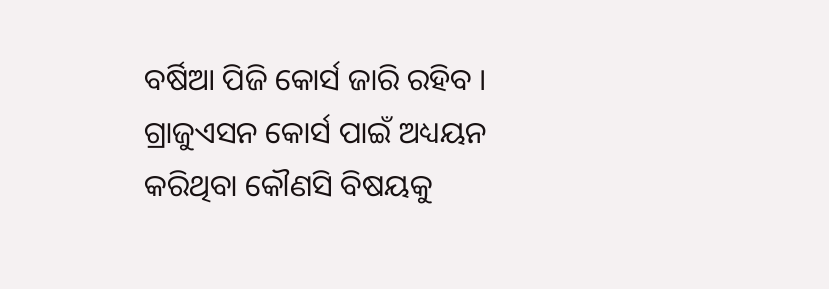ବର୍ଷିଆ ପିଜି କୋର୍ସ ଜାରି ରହିବ । ଗ୍ରାଜୁଏସନ କୋର୍ସ ପାଇଁ ଅଧ୍ୟୟନ କରିଥିବା କୌଣସି ବିଷୟକୁ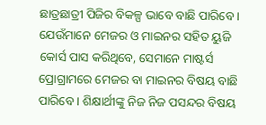ଛାତ୍ରଛାତ୍ରୀ ପିଜିର ବିକଳ୍ପ ଭାବେ ବାଛି ପାରିବେ । ଯେଉଁମାନେ ମେଜର ଓ ମାଇନର ସହିତ ୟୁଜି କୋର୍ସ ପାସ କରିଥିବେ, ସେମାନେ ମାଷ୍ଟର୍ସ ପ୍ରୋଗ୍ରାମରେ ମେଜର ବା ମାଇନର ବିଷୟ ବାଛି ପାରିବେ । ଶିକ୍ଷାର୍ଥୀଙ୍କୁ ନିଜ ନିଜ ପସନ୍ଦର ବିଷୟ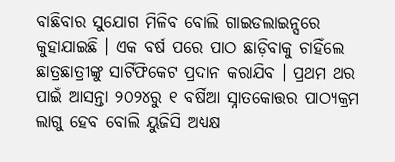ବାଛିବାର ସୁଯୋଗ ମିଳିବ ବୋଲି ଗାଇଡଲାଇନ୍ସରେ କୁହାଯାଇଛି । ଏକ ବର୍ଷ ପରେ ପାଠ ଛାଡ଼ିବାକୁ ଚାହିଁଲେ ଛାତ୍ରଛାତ୍ରୀଙ୍କୁ ସାର୍ଟିଫିକେଟ ପ୍ରଦାନ କରାଯିବ । ପ୍ରଥମ ଥର ପାଇଁ ଆସନ୍ତା ୨୦୨୪ରୁ ୧ ବର୍ଷିଆ ସ୍ନାତକୋତ୍ତର ପାଠ୍ୟକ୍ରମ ଲାଗୁ ହେବ ବୋଲି ୟୁଜିସି ଅଧ୍ୟକ୍ଷ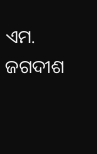ଏମ. ଜଗଦୀଶ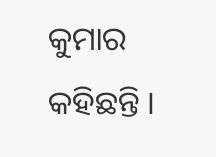କୁମାର କହିଛନ୍ତି ।